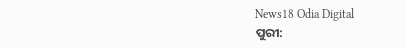News18 Odia Digital
ପୁରୀ: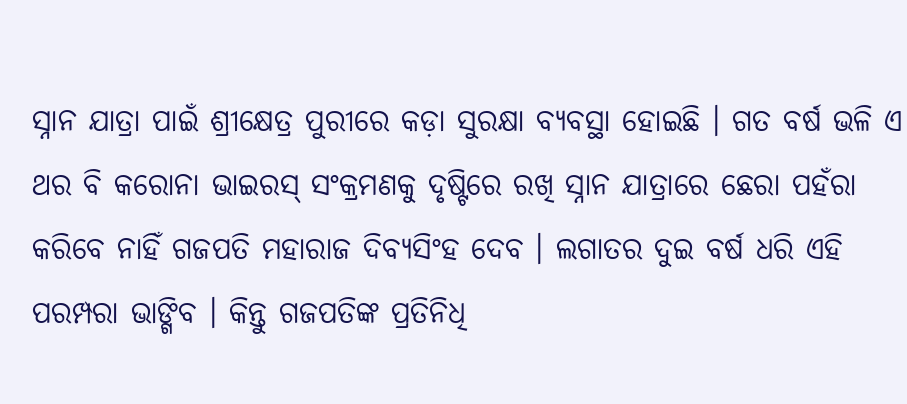ସ୍ନାନ ଯାତ୍ରା ପାଇଁ ଶ୍ରୀକ୍ଷେତ୍ର ପୁରୀରେ କଡ଼ା ସୁରକ୍ଷା ବ୍ୟବସ୍ଥା ହୋଇଛି । ଗତ ବର୍ଷ ଭଳି ଏ ଥର ବି କରୋନା ଭାଇରସ୍ ସଂକ୍ରମଣକୁ ଦୃଷ୍ଟିରେ ରଖି ସ୍ନାନ ଯାତ୍ରାରେ ଛେରା ପହଁରା କରିବେ ନାହିଁ ଗଜପତି ମହାରାଜ ଦିବ୍ୟସିଂହ ଦେବ । ଲଗାତର ଦୁଇ ବର୍ଷ ଧରି ଏହି ପରମ୍ପରା ଭାଙ୍ଗିବ । କିନ୍ତୁ ଗଜପତିଙ୍କ ପ୍ରତିନିଧି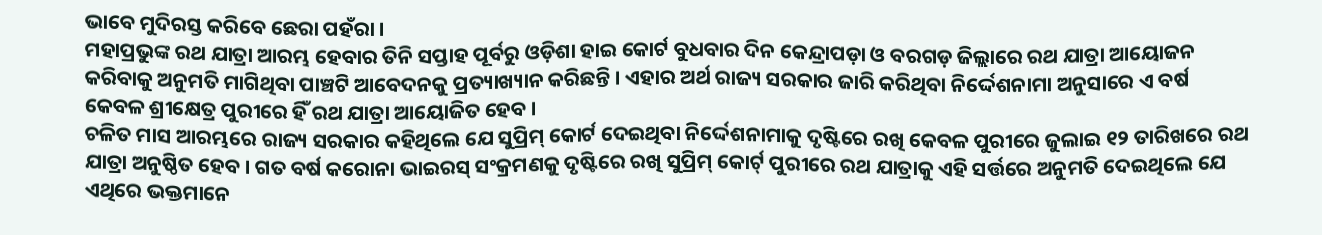ଭାବେ ମୁଦିରସ୍ତ କରିବେ ଛେରା ପହଁରା ।
ମହାପ୍ରଭୁଙ୍କ ରଥ ଯାତ୍ରା ଆରମ୍ଭ ହେବାର ତିନି ସପ୍ତାହ ପୂର୍ବରୁ ଓଡ଼ିଶା ହାଇ କୋର୍ଟ ବୁଧବାର ଦିନ କେନ୍ଦ୍ରାପଡ଼ା ଓ ବରଗଡ଼ ଜିଲ୍ଲାରେ ରଥ ଯାତ୍ରା ଆୟୋଜନ କରିବାକୁ ଅନୁମତି ମାଗିଥିବା ପାଞ୍ଚଟି ଆବେଦନକୁ ପ୍ରତ୍ୟାଖ୍ୟାନ କରିଛନ୍ତି । ଏହାର ଅର୍ଥ ରାଜ୍ୟ ସରକାର ଜାରି କରିଥିବା ନିର୍ଦ୍ଦେଶନାମା ଅନୁସାରେ ଏ ବର୍ଷ କେବଳ ଶ୍ରୀକ୍ଷେତ୍ର ପୁରୀରେ ହିଁ ରଥ ଯାତ୍ରା ଆୟୋଜିତ ହେବ ।
ଚଳିତ ମାସ ଆରମ୍ଭରେ ରାଜ୍ୟ ସରକାର କହିଥିଲେ ଯେ ସୁପ୍ରିମ୍ କୋର୍ଟ ଦେଇଥିବା ନିର୍ଦ୍ଦେଶନାମାକୁ ଦୃଷ୍ଟିରେ ରଖି କେବଳ ପୁରୀରେ ଜୁଲାଇ ୧୨ ତାରିଖରେ ରଥ ଯାତ୍ରା ଅନୁଷ୍ଠିତ ହେବ । ଗତ ବର୍ଷ କରୋନା ଭାଇରସ୍ ସଂକ୍ରମଣକୁ ଦୃଷ୍ଟିରେ ରଖି ସୁପ୍ରିମ୍ କୋର୍ଟ୍ ପୁରୀରେ ରଥ ଯାତ୍ରାକୁ ଏହି ସର୍ତ୍ତରେ ଅନୁମତି ଦେଇଥିଲେ ଯେ ଏଥିରେ ଭକ୍ତମାନେ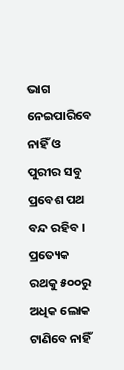ଭାଗ ନେଇପାରିବେ ନାହିଁ ଓ ପୁରୀର ସବୁ ପ୍ରବେଶ ପଥ ବନ୍ଦ ରହିବ । ପ୍ରତ୍ୟେକ ରଥକୁ ୫୦୦ରୁ ଅଧିକ ଲୋକ ଟାଣିବେ ନାହିଁ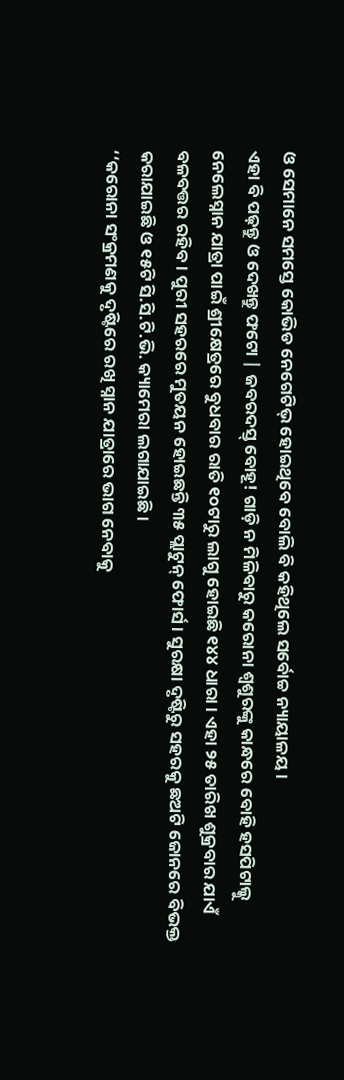ଓ ସେମାନେ ସମସ୍ତେ କୋଭିଡ ନେଗେଟିଭ୍ ହୋଇଥିବେ ବୋଲି ବି କହିଥିଲେ ସର୍ବୋଚ୍ଚ ନ୍ୟାୟାଳୟ ।
ଏହା ବି ପଢ଼ନ୍ତୁ ଓ ଦେଖନ୍ତୁ ଫଟୋ | ଜବରଦସ୍ତ୍ ବୋହୂ! ଗାଡ଼ି ନ ମିଳିବାରୁ କରୋନା ଶ୍ୱଶୁରଙ୍କୁ କାନ୍ଧରେ ବୋହି ହସପିଟାଲ୍କୁ ନେଲେସ୍ନାନ ଯାତ୍ରା ପାଇଁ ଶ୍ରୀକ୍ଷେତ୍ରରେ ବୁଧବାର ରାତି ୧୦ଟାରୁ ଲାଗୁ ହୋଇଛି ୧୪୪ ଧାରା । ଏହା ୨୫ ତାରିଖ ଶୁକ୍ରବାର ଯାଏଁ ବଳବତ୍ତର ରହିବ । ପୁରୀ ସହରରେ ମୁତୟନ ହୋଇଛନ୍ତି ୩୫ ପ୍ଲାଟୁନ୍ ଫୋର୍ସ । ସୁରକ୍ଷା ଦୃଷ୍ଟିରୁ ସହରକୁ ଛଅଟି ଜୋନରେ ବିଭକ୍ତ କରାଯାଇଛି ଓ ୧୫ଟି ସି.ସି.ଟି.ଭି. କ୍ୟାମେରା ଲଗାଯାଇଛି ।
‘‘କରୋନା ସଂକ୍ରମଣକୁ ଦୃଷ୍ଟିରେ ରଖି ସ୍ନାନ ଯାତ୍ରାରେ ଭାଗ ନେବାକୁ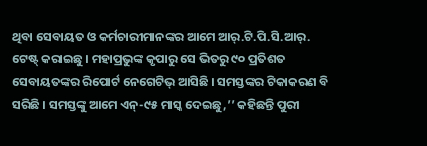ଥିବା ସେବାୟତ ଓ କର୍ମଚାରୀମାନଙ୍କର ଆମେ ଆର୍.ଟି.ପି.ସି.ଆର୍. ଟେଷ୍ଟ୍ କରାଇଛୁ । ମହାପ୍ରଭୁଙ୍କ କୃପାରୁ ସେ ଭିତରୁ ୯୦ ପ୍ରତିଶତ ସେବାୟତଙ୍କର ରିପୋର୍ଟ ନେଗେଟିଭ୍ ଆସିଛି । ସମସ୍ତଙ୍କର ଟିକାକରଣ ବି ସରିଛି । ସମସ୍ତଙ୍କୁ ଆମେ ଏନ୍-୯୫ ମାସ୍କ ଦେଇଛୁ,’’ କହିଛନ୍ତି ପୁରୀ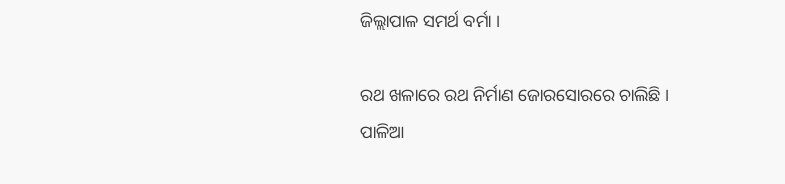ଜିଲ୍ଲାପାଳ ସମର୍ଥ ବର୍ମା ।

ରଥ ଖଳାରେ ରଥ ନିର୍ମାଣ ଜୋରସୋରରେ ଚାଲିଛି ।
ପାଳିଆ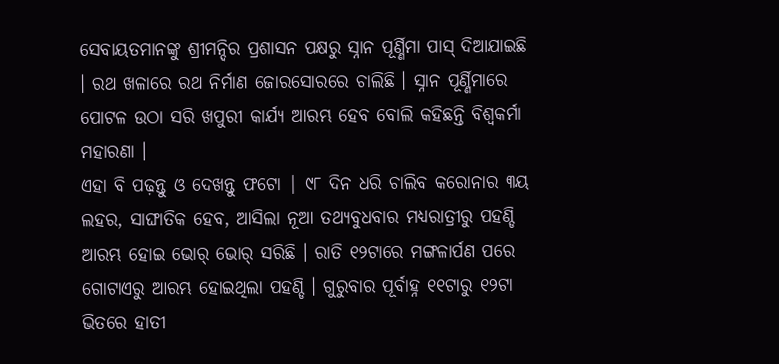ସେବାୟତମାନଙ୍କୁ ଶ୍ରୀମନ୍ଦିର ପ୍ରଶାସନ ପକ୍ଷରୁ ସ୍ନାନ ପୂର୍ଣ୍ଣିମା ପାସ୍ ଦିଆଯାଇଛି । ରଥ ଖଳାରେ ରଥ ନିର୍ମାଣ ଜୋରସୋରରେ ଚାଲିଛି । ସ୍ନାନ ପୂର୍ଣ୍ଣିମାରେ ପୋଟଳ ଉଠା ସରି ଖପୁରୀ କାର୍ଯ୍ୟ ଆରମ୍ଭ ହେବ ବୋଲି କହିଛନ୍ତି ବିଶ୍ୱକର୍ମା ମହାରଣା ।
ଏହା ବି ପଢ଼ନ୍ତୁ ଓ ଦେଖନ୍ତୁ ଫଟୋ | ୯୮ ଦିନ ଧରି ଚାଲିବ କରୋନାର ୩ୟ ଲହର, ସାଙ୍ଘାତିକ ହେବ, ଆସିଲା ନୂଆ ତଥ୍ୟବୁଧବାର ମଧ୍ୟରାତ୍ରୀରୁ ପହଣ୍ଡି ଆରମ୍ଭ ହୋଇ ଭୋର୍ ଭୋର୍ ସରିଛି । ରାତି ୧୨ଟାରେ ମଙ୍ଗଳାର୍ପଣ ପରେ ଗୋଟାଏରୁ ଆରମ୍ଭ ହୋଇଥିଲା ପହଣ୍ଡି । ଗୁରୁବାର ପୂର୍ବାହ୍ନ ୧୧ଟାରୁ ୧୨ଟା ଭିତରେ ହାତୀ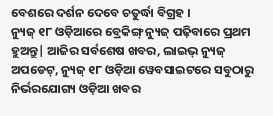ବେଶରେ ଦର୍ଶନ ଦେବେ ଚତୁର୍ଦ୍ଧା ବିଗ୍ରହ ।
ନ୍ୟୁଜ୍ ୧୮ ଓଡ଼ିଆରେ ବ୍ରେକିଙ୍ଗ୍ ନ୍ୟୁଜ୍ ପଢ଼ିବାରେ ପ୍ରଥମ ହୁଅନ୍ତୁ| ଆଜିର ସର୍ବଶେଷ ଖବର, ଲାଇଭ୍ ନ୍ୟୁଜ୍ ଅପଡେଟ୍, ନ୍ୟୁଜ୍ ୧୮ ଓଡ଼ିଆ ୱେବସାଇଟରେ ସବୁଠାରୁ ନିର୍ଭରଯୋଗ୍ୟ ଓଡ଼ିଆ ଖବର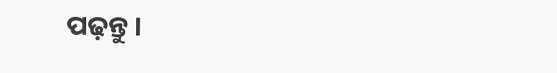ପଢ଼ନ୍ତୁ ।